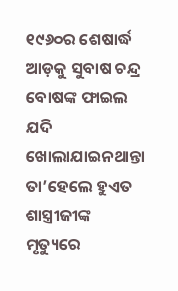୧୯୬୦ର ଶେଷାର୍ଦ୍ଧ ଆଡ଼କୁ ସୁବାଷ ଚନ୍ଦ୍ର ବୋଷଙ୍କ ଫାଇଲ ଯଦି ଖୋଲାଯାଇନଥାନ୍ତା ତା’ହେଲେ ହୁଏତ ଶାସ୍ତ୍ରୀଜୀଙ୍କ ମୃତ୍ୟୁରେ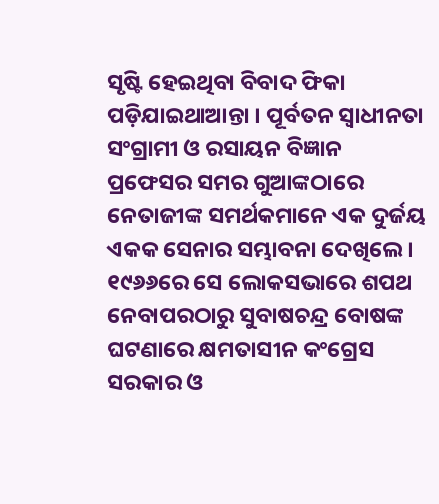ସୃଷ୍ଟି ହେଇଥିବା ବିବାଦ ଫିକା ପଡ଼ିଯାଇଥାଆନ୍ତା । ପୂର୍ବତନ ସ୍ୱାଧୀନତା ସଂଗ୍ରାମୀ ଓ ରସାୟନ ବିଜ୍ଞାନ ପ୍ରଫେସର ସମର ଗୁଆଙ୍କଠାରେ ନେତାଜୀଙ୍କ ସମର୍ଥକମାନେ ଏକ ଦୁର୍ଜୟ ଏକକ ସେନାର ସମ୍ଭାବନା ଦେଖିଲେ । ୧୯୬୬ରେ ସେ ଲୋକସଭାରେ ଶପଥ ନେବାପରଠାରୁ ସୁବାଷଚନ୍ଦ୍ର ବୋଷଙ୍କ ଘଟଣାରେ କ୍ଷମତାସୀନ କଂଗ୍ରେସ ସରକାର ଓ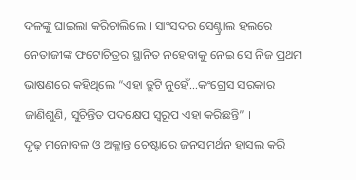ଦଳଙ୍କୁ ଘାଇଲା କରିଚାଲିଲେ । ସାଂସଦର ସେଣ୍ଟ୍ରାଲ ହଲରେ ନେତାଜୀଙ୍କ ଫଟୋଚିତ୍ରର ସ୍ଥାନିତ ନହେବାକୁ ନେଇ ସେ ନିଜ ପ୍ରଥମ ଭାଷଣରେ କହିଥିଲେ “ଏହା ତ୍ରୁଟି ନୁହେଁ…କଂଗ୍ରେସ ସରକାର ଜାଣିଶୁଣି, ସୁଚିନ୍ତିତ ପଦକ୍ଷେପ ସ୍ୱରୂପ ଏହା କରିଛନ୍ତି” ।
ଦୃଢ଼ ମନୋବଳ ଓ ଅକ୍ଳାନ୍ତ ଚେଷ୍ଟାରେ ଜନସମର୍ଥନ ହାସଲ କରି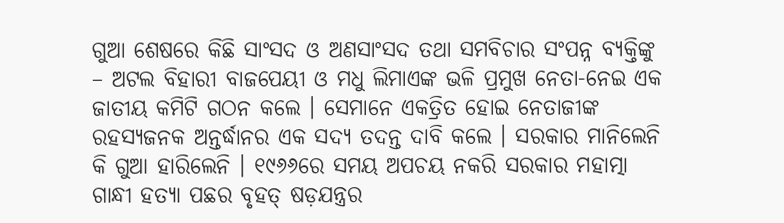ଗୁଆ ଶେଷରେ କିଛି ସାଂସଦ ଓ ଅଣସାଂସଦ ତଥା ସମବିଚାର ସଂପନ୍ନ ବ୍ୟକ୍ତିଙ୍କୁ – ଅଟଲ ବିହାରୀ ବାଜପେୟୀ ଓ ମଧୁ ଲିମାଏଙ୍କ ଭଳି ପ୍ରମୁଖ ନେତା-ନେଇ ଏକ ଜାତୀୟ କମିଟି ଗଠନ କଲେ । ସେମାନେ ଏକତ୍ରିତ ହୋଇ ନେତାଜୀଙ୍କ ରହସ୍ୟଜନକ ଅନ୍ତର୍ଦ୍ଧାନର ଏକ ସଦ୍ୟ ତଦନ୍ତ ଦାବି କଲେ । ସରକାର ମାନିଲେନି କି ଗୁଆ ହାରିଲେନି । ୧୯୬୬ରେ ସମୟ ଅପଚୟ ନକରି ସରକାର ମହାତ୍ମା ଗାନ୍ଧୀ ହତ୍ୟା ପଛର ବୃହତ୍ ଷଡ଼ଯନ୍ତ୍ରର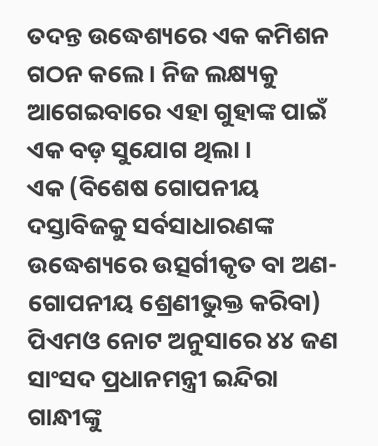ତଦନ୍ତ ଉଦ୍ଧେଶ୍ୟରେ ଏକ କମିଶନ ଗଠନ କଲେ । ନିଜ ଲକ୍ଷ୍ୟକୁ ଆଗେଇବାରେ ଏହା ଗୁହାଙ୍କ ପାଇଁ ଏକ ବଡ଼ ସୁଯୋଗ ଥିଲା ।
ଏକ (ବିଶେଷ ଗୋପନୀୟ ଦସ୍ତାବିଜକୁ ସର୍ବସାଧାରଣଙ୍କ ଉଦ୍ଧେଶ୍ୟରେ ଉତ୍ସର୍ଗୀକୃତ ବା ଅଣ-ଗୋପନୀୟ ଶ୍ରେଣୀଭୁକ୍ତ କରିବା) ପିଏମଓ ନୋଟ ଅନୁସାରେ ୪୪ ଜଣ ସାଂସଦ ପ୍ରଧାନମନ୍ତ୍ରୀ ଇନ୍ଦିରା ଗାନ୍ଧୀଙ୍କୁ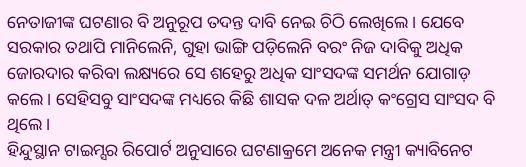ନେତାଜୀଙ୍କ ଘଟଣାର ବି ଅନୁରୂପ ତଦନ୍ତ ଦାବି ନେଇ ଚିଠି ଲେଖିଲେ । ଯେବେ ସରକାର ତଥାପି ମାନିଲେନି, ଗୁହା ଭାଙ୍ଗି ପଡ଼ିଲେନି ବରଂ ନିଜ ଦାବିକୁ ଅଧିକ ଜୋରଦାର କରିବା ଲକ୍ଷ୍ୟରେ ସେ ଶହେରୁ ଅଧିକ ସାଂସଦଙ୍କ ସମର୍ଥନ ଯୋଗାଡ଼ କଲେ । ସେହିସବୁ ସାଂସଦଙ୍କ ମଧ୍ୟରେ କିଛି ଶାସକ ଦଳ ଅର୍ଥାତ୍ କଂଗ୍ରେସ ସାଂସଦ ବି ଥିଲେ ।
ହିନ୍ଦୁସ୍ଥାନ ଟାଇମ୍ସର ରିପୋର୍ଟ ଅନୁସାରେ ଘଟଣାକ୍ରମେ ଅନେକ ମନ୍ତ୍ରୀ କ୍ୟାବିନେଟ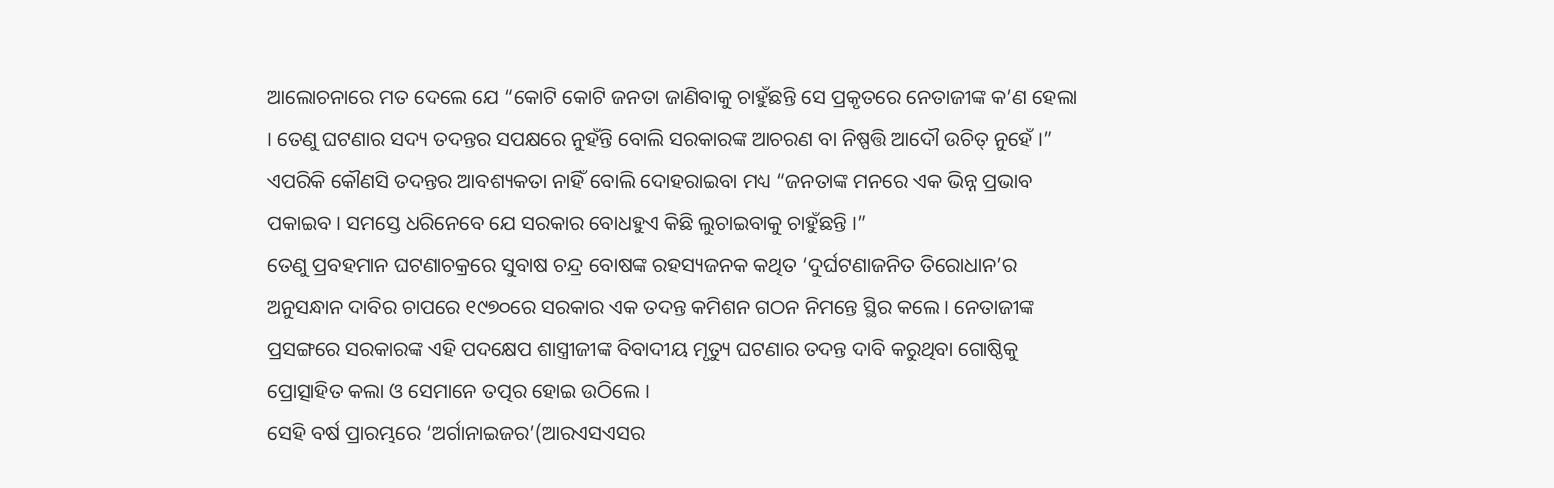ଆଲୋଚନାରେ ମତ ଦେଲେ ଯେ “କୋଟି କୋଟି ଜନତା ଜାଣିବାକୁ ଚାହୁଁଛନ୍ତି ସେ ପ୍ରକୃତରେ ନେତାଜୀଙ୍କ କ’ଣ ହେଲା । ତେଣୁ ଘଟଣାର ସଦ୍ୟ ତଦନ୍ତର ସପକ୍ଷରେ ନୁହଁନ୍ତି ବୋଲି ସରକାରଙ୍କ ଆଚରଣ ବା ନିଷ୍ପତ୍ତି ଆଦୌ ଉଚିତ୍ ନୁହେଁ ।” ଏପରିକି କୌଣସି ତଦନ୍ତର ଆବଶ୍ୟକତା ନାହିଁ ବୋଲି ଦୋହରାଇବା ମଧ୍ୟ “ଜନତାଙ୍କ ମନରେ ଏକ ଭିନ୍ନ ପ୍ରଭାବ ପକାଇବ । ସମସ୍ତେ ଧରିନେବେ ଯେ ସରକାର ବୋଧହୁଏ କିଛି ଲୁଚାଇବାକୁ ଚାହୁଁଛନ୍ତି ।”
ତେଣୁ ପ୍ରବହମାନ ଘଟଣାଚକ୍ରରେ ସୁବାଷ ଚନ୍ଦ୍ର ବୋଷଙ୍କ ରହସ୍ୟଜନକ କଥିତ ‘ଦୁର୍ଘଟଣାଜନିତ ତିରୋଧାନ’ର ଅନୁସନ୍ଧାନ ଦାବିର ଚାପରେ ୧୯୭୦ରେ ସରକାର ଏକ ତଦନ୍ତ କମିଶନ ଗଠନ ନିମନ୍ତେ ସ୍ଥିର କଲେ । ନେତାଜୀଙ୍କ ପ୍ରସଙ୍ଗରେ ସରକାରଙ୍କ ଏହି ପଦକ୍ଷେପ ଶାସ୍ତ୍ରୀଜୀଙ୍କ ବିବାଦୀୟ ମୃତ୍ୟୁ ଘଟଣାର ତଦନ୍ତ ଦାବି କରୁଥିବା ଗୋଷ୍ଠିକୁ ପ୍ରୋତ୍ସାହିତ କଲା ଓ ସେମାନେ ତତ୍ପର ହୋଇ ଉଠିଲେ ।
ସେହି ବର୍ଷ ପ୍ରାରମ୍ଭରେ ‘ଅର୍ଗାନାଇଜର’(ଆରଏସଏସର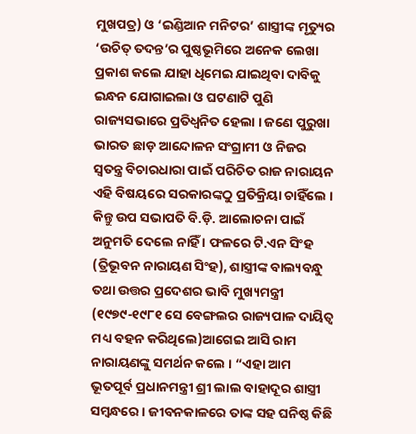ମୁଖପତ୍ର) ଓ ‘ଇଣ୍ଡିଆନ ମନିଟର’ ଶାସ୍ତ୍ରୀଙ୍କ ମୃତ୍ୟୁର ‘ଉଚିତ୍ ତଦନ୍ତ’ର ପୁଷ୍ଠଭୂମିରେ ଅନେକ ଲେଖା ପ୍ରକାଶ କଲେ ଯାହା ଧିମେଇ ଯାଇଥିବା ଦାବିକୁ ଇନ୍ଧନ ଯୋଗାଇଲା ଓ ଘଟଣାଟି ପୁଣି ରାଜ୍ୟସଭାରେ ପ୍ରତିଧ୍ୱନିତ ହେଲା । ଜଣେ ପୁରୁଖା ଭାରତ ଛାଡ଼ ଆନ୍ଦୋଳନ ସଂଗ୍ରାମୀ ଓ ନିଜର ସ୍ୱତନ୍ତ୍ର ବିଚାରଧାରା ପାଇଁ ପରିଚିତ ରାଜ ନାରାୟନ ଏହି ବିଷୟରେ ସରକାରଙ୍କଠୁ ପ୍ରତିକ୍ରିୟା ଚାହିଁଲେ । କିନ୍ତୁ ଉପ ସଭାପତି ବି.ଡ଼ି. ଆଲୋଚନା ପାଇଁ ଅନୁମତି ଦେଲେ ନାହିଁ । ଫଳରେ ଟି.ଏନ ସିଂହ (ତ୍ରିଭୂବନ ନାରାୟଣ ସିଂହ), ଶାସ୍ତ୍ରୀଙ୍କ ବାଲ୍ୟବନ୍ଧୁ ତଥା ଉତ୍ତର ପ୍ରଦେଶର ଭାବି ମୁଖ୍ୟମନ୍ତ୍ରୀ (୧୯୭୯-୧୯୮୧ ସେ ବେଙ୍ଗଲର ରାଜ୍ୟପାଳ ଦାୟିତ୍ୱ ମଧ୍ୟ ବହନ କରିଥିଲେ)ଆଗେଇ ଆସି ରାମ ନାରାୟଣଙ୍କୁ ସମର୍ଥନ କଲେ । “ଏହା ଆମ ଭୂତପୂର୍ବ ପ୍ରଧାନମନ୍ତ୍ରୀ ଶ୍ରୀ ଲାଲ ବାହାଦୂର ଶାସ୍ତ୍ରୀ ସମ୍ବନ୍ଧରେ । ଜୀବନକାଳରେ ତାଙ୍କ ସହ ଘନିଷ୍ଠ କିଛି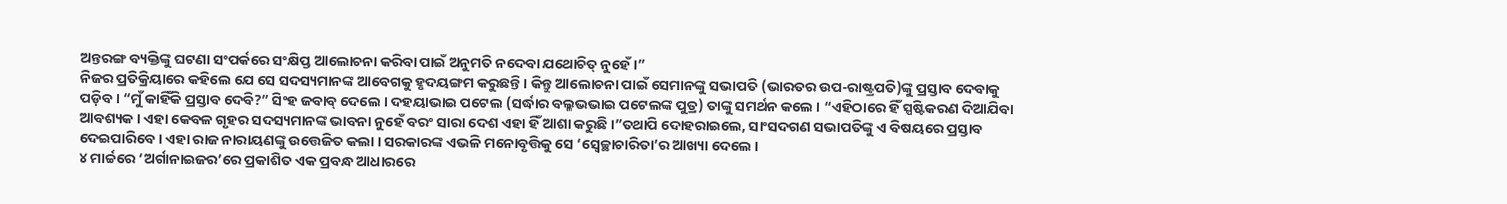ଅନ୍ତରଙ୍ଗ ବ୍ୟକ୍ତିଙ୍କୁ ଘଟଣା ସଂପର୍କରେ ସଂକ୍ଷିପ୍ତ ଆଲୋଚନା କରିବା ପାଇଁ ଅନୁମତି ନଦେବା ଯଥୋଚିତ୍ ନୁହେଁ ।”
ନିଜର ପ୍ରତିକ୍ରିୟାରେ କହିଲେ ଯେ ସେ ସଦସ୍ୟମାନଙ୍କ ଆବେଗକୁ ହୃଦୟଙ୍ଗମ କରୁଛନ୍ତି । କିନ୍ତୁ ଆଲୋଚନା ପାଇଁ ସେମାନଙ୍କୁ ସଭାପତି (ଭାରତର ଉପ-ରାଷ୍ଟ୍ରପତି)ଙ୍କୁ ପ୍ରସ୍ତାବ ଦେବାକୁ ପଡ଼ିବ । “ମୁଁ କାହିଁକି ପ୍ରସ୍ତାବ ଦେବି?” ସିଂହ ଜବାବ୍ ଦେଲେ । ଦହୟାଭାଇ ପଟେଲ (ସର୍ଦ୍ଧାର ବଲ୍ଳଭଭାଇ ପଟେଲଙ୍କ ପୁତ୍ର) ତାଙ୍କୁ ସମର୍ଥନ କଲେ । “ଏହିଠାରେ ହିଁ ସ୍ପଷ୍ଟିକରଣ ଦିଆଯିବା ଆବଶ୍ୟକ । ଏହା କେବଳ ଗୃହର ସଦସ୍ୟମାନଙ୍କ ଭାବନା ନୁହେଁ ବରଂ ସାରା ଦେଶ ଏହା ହିଁ ଆଶା କରୁଛି ।”ତଥାପି ଦୋହରାଇଲେ, ସାଂସଦଗଣ ସଭାପତିଙ୍କୁ ଏ ବିଷୟରେ ପ୍ରସ୍ତାବ ଦେଇପାରିବେ । ଏହା ରାଜ ନାରାୟଣଙ୍କୁ ଉତ୍ତେଜିତ କଲା । ସରକାରଙ୍କ ଏଭଳି ମନୋବୃତ୍ତିକୁ ସେ ‘ସ୍ୱେଚ୍ଛାଚାରିତା’ର ଆଖ୍ୟା ଦେଲେ ।
୪ ମାର୍ଚ୍ଚରେ ‘ଅର୍ଗାନାଇଜର’ରେ ପ୍ରକାଶିତ ଏକ ପ୍ରବନ୍ଧ ଆଧାରରେ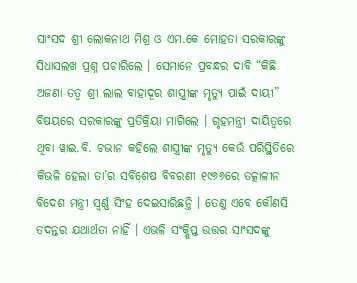ସାଂସଦ ଶ୍ରୀ ଲୋକନାଥ ମିଶ୍ର ଓ ଏମ.କେ ମୋହତା ସରକାରଙ୍କୁ ସିଧାସଲଖ ପ୍ରଶ୍ନ ପଚାରିଲେ । ସେମାନେ ପ୍ରବନ୍ଧର ଦାବି “କିଛି ଅଜଣା ତତ୍ୱ ଶ୍ରୀ ଲାଲ ବାହାଦୂର ଶାସ୍ତ୍ରୀଙ୍କ ମୃତ୍ୟୁ ପାଇଁ ଦାୟୀ” ବିଷୟରେ ସରକାରଙ୍କୁ ପ୍ରତିକ୍ରିୟା ମାଗିଲେ । ଗୃହମନ୍ତ୍ରୀ ଦାୟିତ୍ୱରେ ଥିବା ୱାଇ.ବି. ଚଭାନ କହିଲେ ଶାସ୍ତ୍ରୀଙ୍କ ମୃତ୍ୟୁ କେଉଁ ପରିସ୍ଥିତିରେ କିଭଳି ହେଲା ତା’ର ସର୍ବିଶେଷ ବିବରଣୀ ୧୯୬୬ରେ ତତ୍କାଳୀନ ବିଦେଶ ମନ୍ତ୍ରୀ ସ୍ୱର୍ଣ୍ଣ ସିଂହ ଦେଇସାରିଛନ୍ତି । ତେଣୁ ଏବେ କୌଣସି ତଦନ୍ତର ଯଥାର୍ଥତା ନାହିଁ । ଏଭଳି ସଂକ୍ଷିପ୍ତ ଉତ୍ତର ସାଂସଦଙ୍କୁ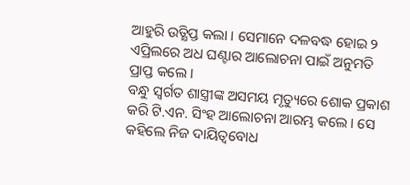ଆହୁରି ଉତ୍କ୍ଷିପ୍ତ କଲା । ସେମାନେ ଦଳବଦ୍ଧ ହୋଇ ୨ ଏପ୍ରିଲରେ ଅଧ ଘଣ୍ଟାର ଆଲୋଚନା ପାଇଁ ଅନୁମତି ପ୍ରାପ୍ତ କଲେ ।
ବନ୍ଧୁ ସ୍ୱର୍ଗତ ଶାସ୍ତ୍ରୀଙ୍କ ଅସମୟ ମୃତ୍ୟୁରେ ଶୋକ ପ୍ରକାଶ କରି ଟି.ଏନ. ସିଂହ ଆଲୋଚନା ଆରମ୍ଭ କଲେ । ସେ କହିଲେ ନିଜ ଦାୟିତ୍ୱବୋଧ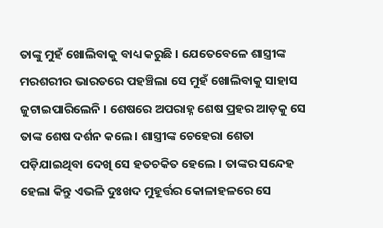ତାଙ୍କୁ ମୁହଁ ଖୋଲିବାକୁ ବାଧ୍ୟ କରୁଛି । ଯେତେବେଳେ ଶାସ୍ତ୍ରୀଙ୍କ ମରଶରୀର ଭାରତରେ ପହଞ୍ଚିଲା ସେ ମୁହଁ ଖୋଲିବାକୁ ସାହାସ ଜୁଟାଇପାରିଲେନି । ଶେଷରେ ଅପରାହ୍ନ ଶେଷ ପ୍ରହର ଆଡ଼କୁ ସେ ତାଙ୍କ ଶେଷ ଦର୍ଶନ କଲେ । ଶାସ୍ତ୍ରୀଙ୍କ ଚେହେରା ଶେତା ପଡ଼ିଯାଇଥିବା ଦେଖି ସେ ହତଚକିତ ହେଲେ । ତାଙ୍କର ସନ୍ଦେହ ହେଲା କିନ୍ତୁ ଏଭଳି ଦୁଃଖଦ ମୁହୂର୍ତ୍ତର କୋଳାହଳରେ ସେ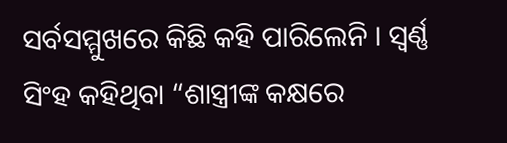ସର୍ବସମ୍ମୁଖରେ କିଛି କହି ପାରିଲେନି । ସ୍ୱର୍ଣ୍ଣ ସିଂହ କହିଥିବା “ଶାସ୍ତ୍ରୀଙ୍କ କକ୍ଷରେ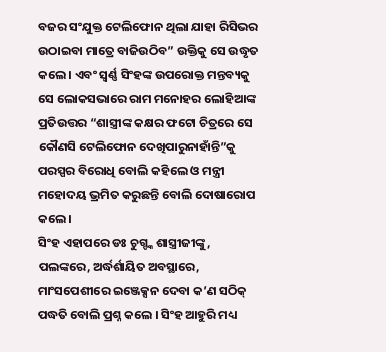ବଜର ସଂଯୁକ୍ତ ଟେଲିଫୋନ ଥିଲା ଯାହା ରିସିଭର ଉଠାଇବା ମାତ୍ରେ ବାଜିଉଠିବ” ଉକ୍ତିକୁ ସେ ଉଦ୍ଧୃତ କଲେ । ଏବଂ ସ୍ୱର୍ଣ୍ଣ ସିଂହଙ୍କ ଉପରୋକ୍ତ ମନ୍ତବ୍ୟକୁ ସେ ଲୋକସଭାରେ ରାମ ମନୋହର ଲୋହିଆଙ୍କ ପ୍ରତିଉତ୍ତର “ଶାସ୍ତ୍ରୀଙ୍କ କକ୍ଷର ଫଟୋ ଚିତ୍ରରେ ସେ କୌଣସି ଟେଲିଫୋନ ଦେଖିପାରୁନାହାଁନ୍ତି”କୁ ପରସ୍ପର ବିରୋଧି ବୋଲି କହିଲେ ଓ ମନ୍ତ୍ରୀ ମହୋଦୟ ଭ୍ରମିତ କରୁଛନ୍ତି ବୋଲି ଦୋଷାରୋପ କଲେ ।
ସିଂହ ଏହାପରେ ଡଃ ଚୁଗ୍ଙ୍କ ଶାସ୍ତ୍ରୀଜୀଙ୍କୁ, ପଲଙ୍କରେ, ଅର୍ଦ୍ଧର୍ଶାୟିତ ଅବସ୍ଥାରେ, ମାଂସପେଶୀରେ ଇଞ୍ଜେକ୍ସନ ଦେବା କ’ଣ ସଠିକ୍ ପଦ୍ଧତି ବୋଲି ପ୍ରଶ୍ନ କଲେ । ସିଂହ ଆହୁରି ମଧ୍ୟ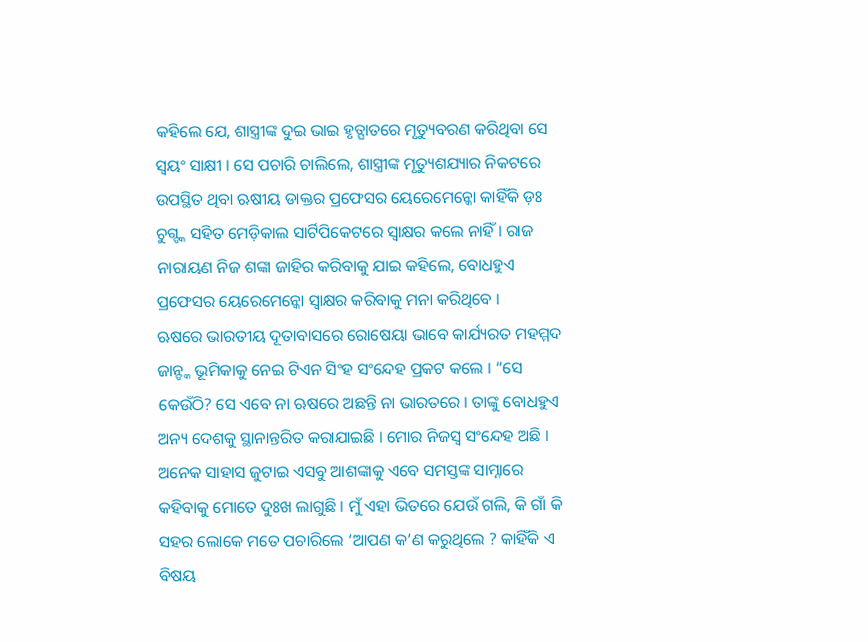କହିଲେ ଯେ, ଶାସ୍ତ୍ରୀଙ୍କ ଦୁଇ ଭାଇ ହୃତ୍ଘାତରେ ମୃତ୍ୟୁବରଣ କରିଥିବା ସେ ସ୍ୱୟଂ ସାକ୍ଷୀ । ସେ ପଚାରି ଚାଲିଲେ, ଶାସ୍ତ୍ରୀଙ୍କ ମୃତ୍ୟୁଶଯ୍ୟାର ନିକଟରେ ଉପସ୍ଥିତ ଥିବା ଋଷୀୟ ଡାକ୍ତର ପ୍ରଫେସର ୟେରେମେନ୍କୋ କାହିଁକି ଡ଼ଃ ଚୁଗ୍ଙ୍କ ସହିତ ମେଡ଼ିକାଲ ସାର୍ଟିପିକେଟରେ ସ୍ୱାକ୍ଷର କଲେ ନାହିଁ । ରାଜ ନାରାୟଣ ନିଜ ଶଙ୍କା ଜାହିର କରିବାକୁ ଯାଇ କହିଲେ, ବୋଧହୁଏ ପ୍ରଫେସର ୟେରେମେନ୍କୋ ସ୍ୱାକ୍ଷର କରିବାକୁ ମନା କରିଥିବେ ।
ଋଷରେ ଭାରତୀୟ ଦୂତାବାସରେ ରୋଷେୟା ଭାବେ କାର୍ଯ୍ୟରତ ମହମ୍ମଦ ଜାନ୍ଙ୍କ ଭୂମିକାକୁ ନେଇ ଟିଏନ ସିଂହ ସଂନ୍ଦେହ ପ୍ରକଟ କଲେ । “ସେ କେଉଁଠି? ସେ ଏବେ ନା ଋଷରେ ଅଛନ୍ତି ନା ଭାରତରେ । ତାଙ୍କୁ ବୋଧହୁଏ ଅନ୍ୟ ଦେଶକୁ ସ୍ଥାନାନ୍ତରିତ କରାଯାଇଛି । ମୋର ନିଜସ୍ୱ ସଂନ୍ଦେହ ଅଛି । ଅନେକ ସାହାସ ଜୁଟାଇ ଏସବୁ ଆଶଙ୍କାକୁ ଏବେ ସମସ୍ତଙ୍କ ସାମ୍ନାରେ କହିବାକୁ ମୋତେ ଦୁଃଖ ଲାଗୁଛି । ମୁଁ ଏହା ଭିତରେ ଯେଉଁ ଗଲି, କି ଗାଁ କି ସହର ଲୋକେ ମତେ ପଚାରିଲେ ‘ଆପଣ କ’ଣ କରୁଥିଲେ ? କାହିଁକି ଏ ବିଷୟ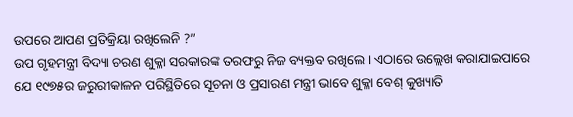ଉପରେ ଆପଣ ପ୍ରତିକ୍ରିୟା ରଖିଲେନି ?”
ଉପ ଗୃହମନ୍ତ୍ରୀ ବିଦ୍ୟା ଚରଣ ଶୁକ୍ଳା ସରକାରଙ୍କ ତରଫରୁ ନିଜ ବ୍ୟକ୍ତବ ରଖିଲେ । ଏଠାରେ ଉଲ୍ଲେଖ କରାଯାଇପାରେ ଯେ ୧୯୭୫ର ଜରୁରୀକାଳନ ପରିସ୍ଥିତିରେ ସୂଚନା ଓ ପ୍ରସାରଣ ମନ୍ତ୍ରୀ ଭାବେ ଶୁକ୍ଳା ବେଶ୍ କୁଖ୍ୟାତି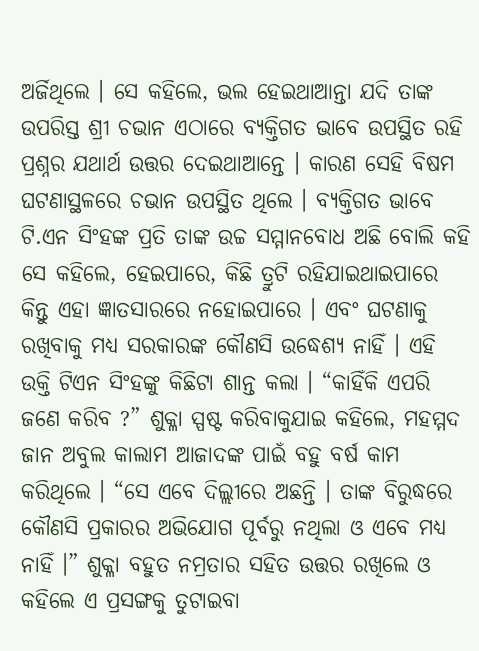ଅର୍ଜିଥିଲେ । ସେ କହିଲେ, ଭଲ ହେଇଥାଆନ୍ତା ଯଦି ତାଙ୍କ ଉପରିସ୍ତ ଶ୍ରୀ ଚଭାନ ଏଠାରେ ବ୍ୟକ୍ତିଗତ ଭାବେ ଉପସ୍ଥିତ ରହି ପ୍ରଶ୍ନର ଯଥାର୍ଥ ଉତ୍ତର ଦେଇଥାଆନ୍ତେ । କାରଣ ସେହି ବିଷମ ଘଟଣାସ୍ଥଳରେ ଚଭାନ ଉପସ୍ଥିତ ଥିଲେ । ବ୍ୟକ୍ତିଗତ ଭାବେ ଟି.ଏନ ସିଂହଙ୍କ ପ୍ରତି ତାଙ୍କ ଉଚ୍ଚ ସମ୍ମାନବୋଧ ଅଛି ବୋଲି କହି ସେ କହିଲେ, ହେଇପାରେ, କିଛି ତ୍ରୁଟି ରହିଯାଇଥାଇପାରେ କିନ୍ତୁ ଏହା ଜ୍ଞାତସାରରେ ନହୋଇପାରେ । ଏବଂ ଘଟଣାକୁ ରଖିବାକୁ ମଧ୍ୟ ସରକାରଙ୍କ କୌଣସି ଉଦ୍ଧେଶ୍ୟ ନାହିଁ । ଏହି ଉକ୍ତି ଟିଏନ ସିଂହଙ୍କୁ କିଛିଟା ଶାନ୍ତ କଲା । “କାହିଁକି ଏପରି ଜଣେ କରିବ ?” ଶୁକ୍ଳା ସ୍ପଷ୍ଟ କରିବାକୁଯାଇ କହିଲେ, ମହମ୍ମଦ ଜାନ ଅବୁଲ କାଲାମ ଆଜାଦଙ୍କ ପାଇଁ ବହୁ ବର୍ଷ କାମ କରିଥିଲେ । “ସେ ଏବେ ଦିଲ୍ଲୀରେ ଅଛନ୍ତି । ତାଙ୍କ ବିରୁଦ୍ଧରେ କୌଣସି ପ୍ରକାରର ଅଭିଯୋଗ ପୂର୍ବରୁ ନଥିଲା ଓ ଏବେ ମଧ୍ୟ ନାହିଁ ।” ଶୁକ୍ଳା ବହୁତ ନମ୍ରତାର ସହିତ ଉତ୍ତର ରଖିଲେ ଓ କହିଲେ ଏ ପ୍ରସଙ୍ଗକୁ ତୁଟାଇବା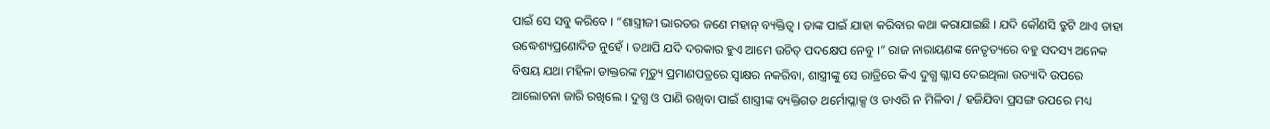ପାଇଁ ସେ ସବୁ କରିବେ । “ଶାସ୍ତ୍ରୀଜୀ ଭାରତର ଜଣେ ମହାନ୍ ବ୍ୟକ୍ତିତ୍ୱ । ତାଙ୍କ ପାଇଁ ଯାହା କରିବାର କଥା କରାଯାଇଛି । ଯଦି କୌଣସି ତ୍ରୁଟି ଥାଏ ତାହା ଉଦ୍ଧେଶ୍ୟପ୍ରଣୋଦିତ ନୁହେଁ । ତଥାପି ଯଦି ଦରକାର ହୁଏ ଆମେ ଉଚିତ୍ ପଦକ୍ଷେପ ନେବୁ ।” ରାଜ ନାରାୟଣଙ୍କ ନେତୃତ୍ୟରେ ବହୁ ସଦସ୍ୟ ଅନେକ ବିଷୟ ଯଥା ମହିଳା ଡାକ୍ତରଙ୍କ ମୃତ୍ୟୁ ପ୍ରମାଣପତ୍ରରେ ସ୍ୱାକ୍ଷର ନକରିବା, ଶାସ୍ତ୍ରୀଙ୍କୁ ସେ ରାତ୍ରିରେ କିଏ ଦୁଗ୍ଧ ଗ୍ଳାସ ଦେଇଥିଲା ଉତ୍ୟାଦି ଉପରେ ଆଲୋଚନା ଜାରି ରଖିଲେ । ଦୁଗ୍ଧ ଓ ପାଣି ରଖିବା ପାଇଁ ଶାସ୍ତ୍ରୀଙ୍କ ବ୍ୟକ୍ତିଗତ ଥର୍ମୋପ୍ଳାକ୍ସ ଓ ଡାଏରି ନ ମିଳିବା / ହଜିଯିବା ପ୍ରସଙ୍ଗ ଉପରେ ମଧ୍ୟ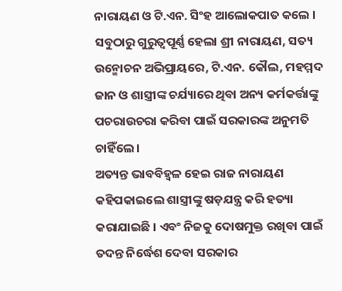ନାରାୟଣ ଓ ଟି.ଏନ. ସିଂହ ଆଲୋକପାତ କଲେ । ସବୁଠାରୁ ଗୁରୁତ୍ୱପୂର୍ଣ୍ଣ ହେଲା ଶ୍ରୀ ନାରାୟଣ, ସତ୍ୟ ଉନ୍ମୋଚନ ଅଭିପ୍ରାୟରେ, ଟି.ଏନ. କୌଲ, ମହମ୍ମଦ ଜାନ ଓ ଶାସ୍ତ୍ରୀଙ୍କ ଚର୍ଯ୍ୟାରେ ଥିବା ଅନ୍ୟ କର୍ମକର୍ତ୍ତାଙ୍କୁ ପଚରାଉଚରା କରିବା ପାଇଁ ସରକାରଙ୍କ ଅନୁମତି ଚାହିଁଲେ ।
ଅତ୍ୟନ୍ତ ଭାବବିହ୍ୱଳ ହେଇ ରାଜ ନାରାୟଣ କହିପକାଇଲେ ଶାସ୍ତ୍ରୀଙ୍କୁ ଷଡ଼ଯନ୍ତ୍ର କରି ହତ୍ୟା କରାଯାଇଛି । ଏବଂ ନିଜକୁ ଦୋଷମୁକ୍ତ ରଖିବା ପାଇଁ ତଦନ୍ତ ନିର୍ଦ୍ଧେଶ ଦେବା ସରକାର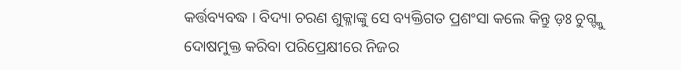କର୍ତ୍ତବ୍ୟବଦ୍ଧ । ବିଦ୍ୟା ଚରଣ ଶୁକ୍ଳାଙ୍କୁ ସେ ବ୍ୟକ୍ତିଗତ ପ୍ରଶଂସା କଲେ କିନ୍ତୁ ଡ଼ଃ ଚୁଗ୍ଙ୍କୁ ଦୋଷମୁକ୍ତ କରିବା ପରିପ୍ରେକ୍ଷୀରେ ନିଜର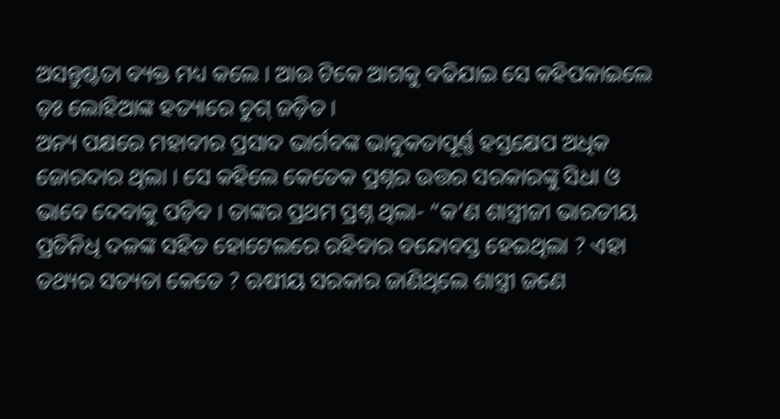ଅସନ୍ତୁଷ୍ଟତା ବ୍ୟକ୍ତ ମଧ୍ୟ କଲେ । ଆଉ ଟିକେ ଆଗକୁ ବଢିଯାଇ ସେ କହିପକାଇଲେ ଡ଼ଃ ଲୋହିଆଙ୍କ ହତ୍ୟାରେ ଚୁଗ୍ ଜଡ଼ିତ ।
ଅନ୍ୟ ପକ୍ଷରେ ମହାବୀର ପ୍ରସାଦ ଭାର୍ଗବଙ୍କ ଭାବୁକତାପୂର୍ଣ୍ଣ ହସ୍ତକ୍ଷେପ ଅଧିକ ଜୋରଦାର ଥିଲା । ସେ କହିଲେ କେତେକ ପ୍ରଶ୍ନର ଉତ୍ତର ସରକାରଙ୍କୁ ସିଧା ଓ ଭାବେ ଦେବାକୁ ପଡ଼ିବ । ତାଙ୍କର ପ୍ରଥମ ପ୍ରଶ୍ନ ଥିଲା- “କ’ଣ ଶାସ୍ତ୍ରୀଜୀ ଭାରତୀୟ ପ୍ରତିନିଧି ଦଳଙ୍କ ସହିତ ହୋଟେଲରେ ରହିବାର ବନ୍ଦୋବସ୍ତ ହେଇଥିଲା ? ଏହା ତଥ୍ୟର ସତ୍ୟତା କେତେ ? ଋଷୀୟ ସରକାର ଜାଣିଥିଲେ ଶାସ୍ତ୍ରୀ ଜଣେ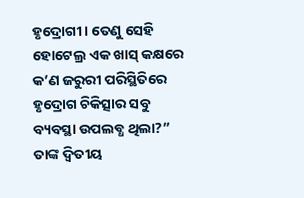ହୃଦ୍ରୋଗୀ । ତେଣୁ ସେହି ହୋଟେଲ୍ର ଏକ ଖାସ୍ କକ୍ଷରେ କ’ଣ ଜରୁରୀ ପରିସ୍ଥିତିରେ ହୃଦ୍ରୋଗ ଚିକିତ୍ସାର ସବୁ ବ୍ୟବସ୍ଥା ଉପଲବ୍ଧ ଥିଲା?”
ତାଙ୍କ ଦ୍ୱିତୀୟ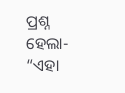ପ୍ରଶ୍ନ ହେଲା- “ଏହା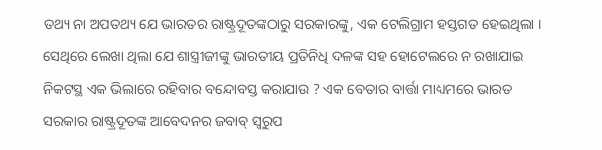ତଥ୍ୟ ନା ଅପତଥ୍ୟ ଯେ ଭାରତର ରାଷ୍ଟ୍ରଦୂତଙ୍କଠାରୁ ସରକାରଙ୍କୁ, ଏକ ଟେଲିଗ୍ରାମ ହସ୍ତଗତ ହେଇଥିଲା । ସେଥିରେ ଲେଖା ଥିଲା ଯେ ଶାସ୍ତ୍ରୀଜୀଙ୍କୁ ଭାରତୀୟ ପ୍ରତିନିଧି ଦଳଙ୍କ ସହ ହୋଟେଲରେ ନ ରଖାଯାଇ ନିକଟସ୍ଥ ଏକ ଭିଲାରେ ରହିବାର ବନ୍ଦୋବସ୍ତ କରାଯାଉ ? ଏକ ବେତାର ବାର୍ତ୍ତା ମାଧ୍ୟମରେ ଭାରତ ସରକାର ରାଷ୍ଟ୍ରଦୂତଙ୍କ ଆବେଦନର ଜବାବ୍ ସ୍ୱରୁପ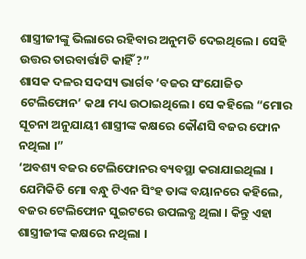ଶାସ୍ତ୍ରୀଜୀଙ୍କୁ ଭିଲାରେ ରହିବାର ଅନୁମତି ଦେଇଥିଲେ । ସେହି ଉତ୍ତର ତାରବାର୍ତ୍ତାଟି କାହିଁ ?”
ଶାସକ ଦଳର ସଦସ୍ୟ ଭାର୍ଗବ ‘ବଜର ସଂଯୋଜିତ ଟେଲିଫୋନ’ କଥା ମଧ୍ୟ ଉଠାଇଥିଲେ । ସେ କହିଲେ “ମୋର ସୂଚନା ଅନୁଯାୟୀ ଶାସ୍ତ୍ରୀଙ୍କ କକ୍ଷରେ କୌଣସି ବଜର ଫୋନ ନଥିଲା ।”
‘ଅବଶ୍ୟ ବଜର ଟେଲିଫୋନର ବ୍ୟବସ୍ଥା କରାଯାଇଥିଲା । ଯେମିକିତି ମୋ ବନ୍ଧୁ ଟିଏନ ସିଂହ ତାଙ୍କ ବୟାନରେ କହିଲେ, ବଜର ଟେଲିଫୋନ ସୁଇଟରେ ଉପଲବ୍ଧ ଥିଲା । କିନ୍ତୁ ଏହା ଶାସ୍ତ୍ରୀଜୀଙ୍କ କକ୍ଷରେ ନଥିଲା ।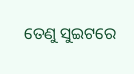ତେଣୁ ସୁଇଟରେ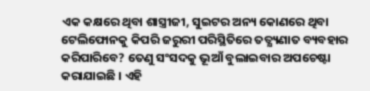ଏକ କକ୍ଷରେ ଥିବା ଶାସ୍ତ୍ରୀଜୀ, ସୁଇଟର ଅନ୍ୟ କୋଣରେ ଥିବା ଟେଲିଫୋନକୁ କିପରି ଜରୁରୀ ପରିସ୍ଥିତିରେ ତତ୍କ୍ଷ୍ୟଣାତ ବ୍ୟବହାର କରିପାରିବେ? ତେଣୁ ସଂସଦକୁ ଭୂଆଁ ବୁଲାଇବାର ଅପଚେଷ୍ଟା କରାଯାଇଛି । ଏହି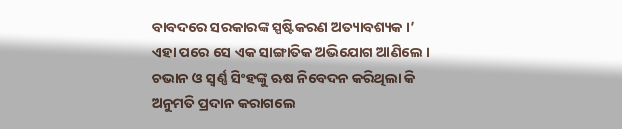ବାବଦରେ ସରକାରଙ୍କ ସ୍ପଷ୍ଟିକରଣ ଅତ୍ୟାବଶ୍ୟକ ।’
ଏହା ପରେ ସେ ଏକ ସାଙ୍ଗାତିକ ଅଭିଯୋଗ ଆଣିଲେ । ଚଭାନ ଓ ସ୍ୱର୍ଣ୍ଣ ସିଂହଙ୍କୁ ଋଷ ନିବେଦନ କରିଥିଲା କି ଅନୁମତି ପ୍ରଦାନ କରାଗଲେ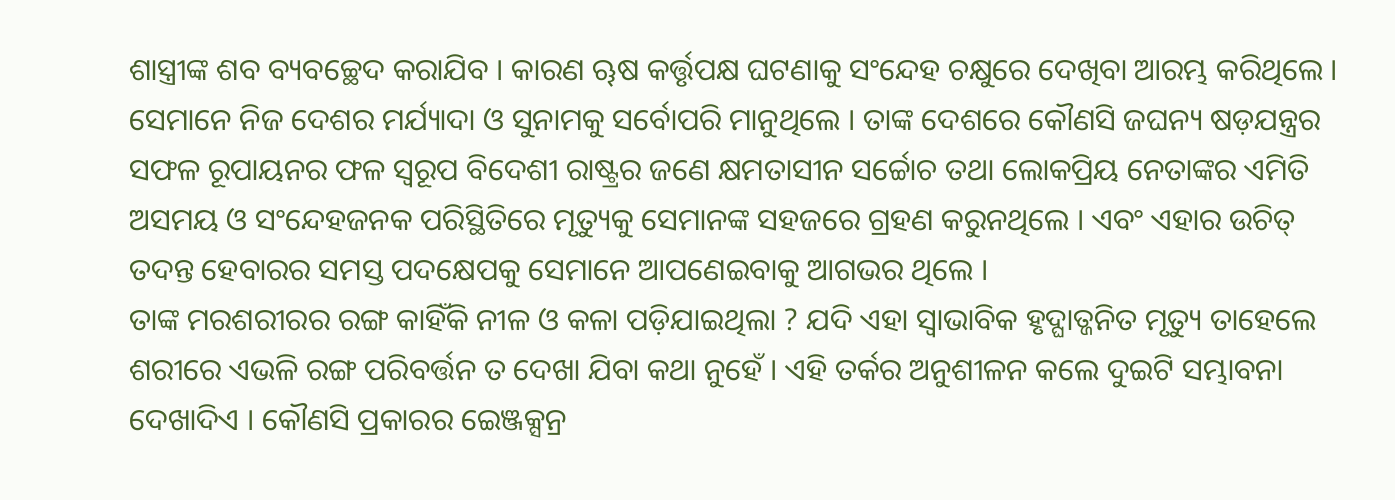ଶାସ୍ତ୍ରୀଙ୍କ ଶବ ବ୍ୟବଚ୍ଛେଦ କରାଯିବ । କାରଣ ୠଷ କର୍ତ୍ତୃପକ୍ଷ ଘଟଣାକୁ ସଂନ୍ଦେହ ଚକ୍ଷୁରେ ଦେଖିବା ଆରମ୍ଭ କରିଥିଲେ । ସେମାନେ ନିଜ ଦେଶର ମର୍ଯ୍ୟାଦା ଓ ସୁନାମକୁ ସର୍ବୋପରି ମାନୁଥିଲେ । ତାଙ୍କ ଦେଶରେ କୌଣସି ଜଘନ୍ୟ ଷଡ଼ଯନ୍ତ୍ରର ସଫଳ ରୂପାୟନର ଫଳ ସ୍ୱରୂପ ବିଦେଶୀ ରାଷ୍ଟ୍ରର ଜଣେ କ୍ଷମତାସୀନ ସର୍ଚ୍ଚୋଚ ତଥା ଲୋକପ୍ରିୟ ନେତାଙ୍କର ଏମିତି ଅସମୟ ଓ ସଂନ୍ଦେହଜନକ ପରିସ୍ଥିତିରେ ମୃତ୍ୟୁକୁ ସେମାନଙ୍କ ସହଜରେ ଗ୍ରହଣ କରୁନଥିଲେ । ଏବଂ ଏହାର ଉଚିତ୍ ତଦନ୍ତ ହେବାରର ସମସ୍ତ ପଦକ୍ଷେପକୁ ସେମାନେ ଆପଣେଇବାକୁ ଆଗଭର ଥିଲେ ।
ତାଙ୍କ ମରଶରୀରର ରଙ୍ଗ କାହିଁକି ନୀଳ ଓ କଳା ପଡ଼ିଯାଇଥିଲା ? ଯଦି ଏହା ସ୍ୱାଭାବିକ ହୃଦ୍ଘାତ୍ଜନିତ ମୃତ୍ୟୁ ତାହେଲେ ଶରୀରେ ଏଭଳି ରଙ୍ଗ ପରିବର୍ତ୍ତନ ତ ଦେଖା ଯିବା କଥା ନୁହେଁ । ଏହି ତର୍କର ଅନୁଶୀଳନ କଲେ ଦୁଇଟି ସମ୍ଭାବନା ଦେଖାଦିଏ । କୌଣସି ପ୍ରକାରର ଇେଞ୍ଜକ୍ସନ୍ର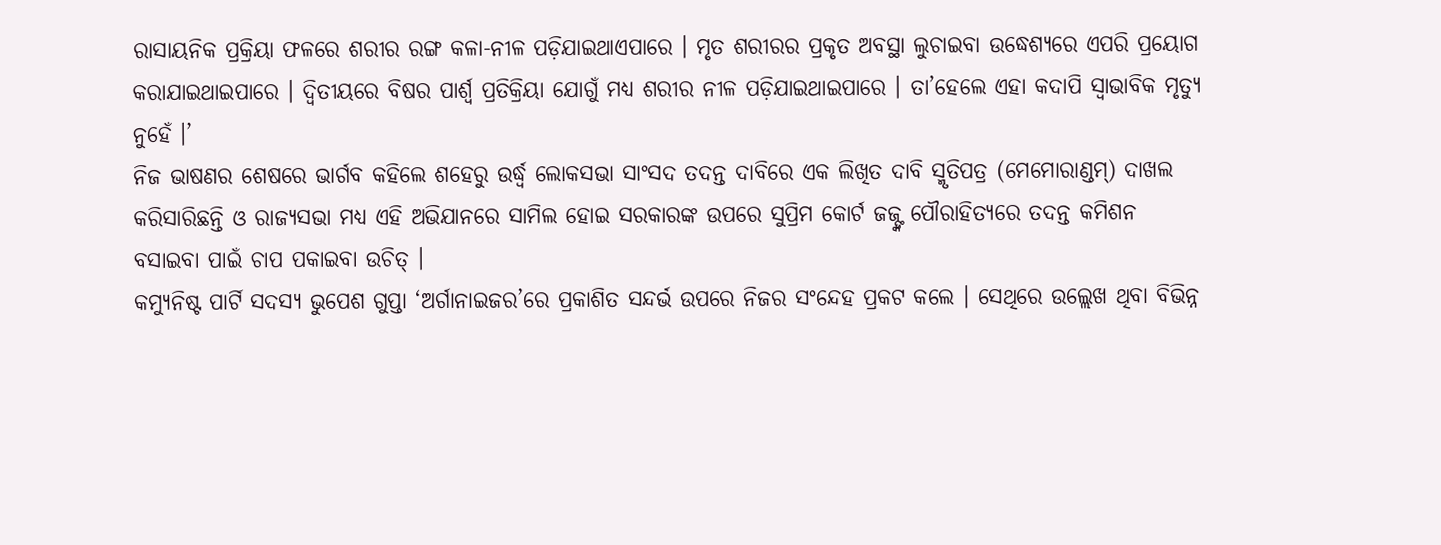ରାସାୟନିକ ପ୍ରକ୍ରିୟା ଫଳରେ ଶରୀର ରଙ୍ଗ କଳା-ନୀଳ ପଡ଼ିଯାଇଥାଏପାରେ । ମୃତ ଶରୀରର ପ୍ରକୃତ ଅବସ୍ଥା ଲୁଚାଇବା ଉଦ୍ଧେଶ୍ୟରେ ଏପରି ପ୍ରୟୋଗ କରାଯାଇଥାଇପାରେ । ଦ୍ୱିତୀୟରେ ବିଷର ପାର୍ଶ୍ୱ ପ୍ରତିକ୍ରିୟା ଯୋଗୁଁ ମଧ୍ୟ ଶରୀର ନୀଳ ପଡ଼ିଯାଇଥାଇପାରେ । ତା’ହେଲେ ଏହା କଦାପି ସ୍ୱାଭାବିକ ମୃତ୍ୟୁ ନୁହେଁ ।’
ନିଜ ଭାଷଣର ଶେଷରେ ଭାର୍ଗବ କହିଲେ ଶହେରୁ ଉର୍ଦ୍ଧ୍ଵ ଲୋକସଭା ସାଂସଦ ତଦନ୍ତ ଦାବିରେ ଏକ ଲିଖିତ ଦାବି ସ୍ମୃତିପତ୍ର (ମେମୋରାଣ୍ଡମ୍) ଦାଖଲ କରିସାରିଛନ୍ତି ଓ ରାଜ୍ୟସଭା ମଧ୍ୟ ଏହି ଅଭିଯାନରେ ସାମିଲ ହୋଇ ସରକାରଙ୍କ ଉପରେ ସୁପ୍ରିମ କୋର୍ଟ ଜଜ୍ଙ୍କ ପୌରାହିତ୍ୟରେ ତଦନ୍ତ କମିଶନ ବସାଇବା ପାଇଁ ଚାପ ପକାଇବା ଉଚିତ୍ ।
କମ୍ୟୁନିଷ୍ଟ ପାର୍ଟି ସଦସ୍ୟ ଭୁପେଶ ଗୁପ୍ତା ‘ଅର୍ଗାନାଇଜର’ରେ ପ୍ରକାଶିତ ସନ୍ଦର୍ଭ ଉପରେ ନିଜର ସଂନ୍ଦେହ ପ୍ରକଟ କଲେ । ସେଥିରେ ଉଲ୍ଲେଖ ଥିବା ବିଭିନ୍ନ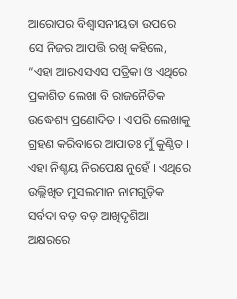ଆରୋପର ବିଶ୍ୱାସନୀୟତା ଉପରେ ସେ ନିଜର ଆପତ୍ତି ରଖି କହିଲେ, “ଏହା ଆରଏସଏସ ପତ୍ରିକା ଓ ଏଥିରେ ପ୍ରକାଶିତ ଲେଖା ବି ରାଜନୈତିକ ଉଦ୍ଧେଶ୍ୟ ପ୍ରଣୋଦିତ । ଏପରି ଲେଖାକୁ ଗ୍ରହଣ କରିବାରେ ଆପାତଃ ମୁଁ କୁଣ୍ଠିତ । ଏହା ନିଶ୍ଚୟ ନିରପେକ୍ଷ ନୁହେଁ । ଏଥିରେ ଉଲ୍ଲିଖିତ ମୁସଲମାନ ନାମଗୁଡ଼ିକ ସର୍ବଦା ବଡ଼ ବଡ଼ ଆଖିଦୃଶିଆ ଅକ୍ଷରରେ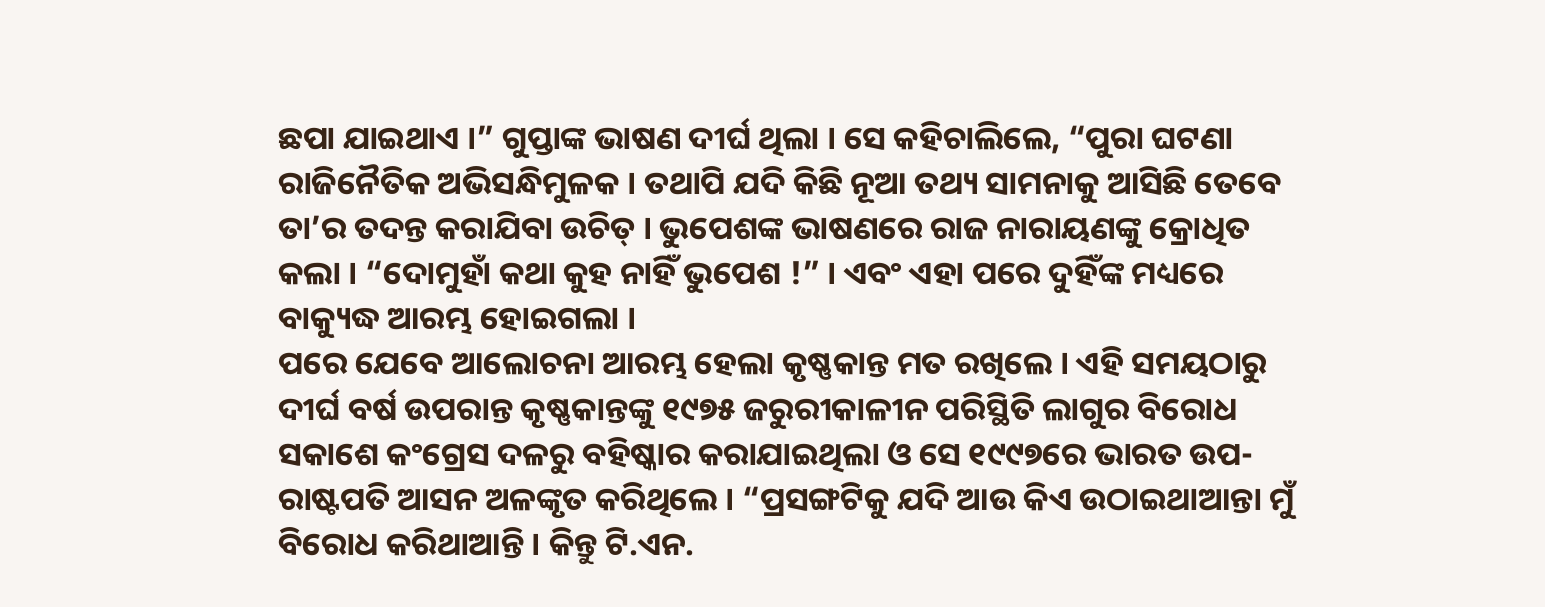ଛପା ଯାଇଥାଏ ।” ଗୁପ୍ତାଙ୍କ ଭାଷଣ ଦୀର୍ଘ ଥିଲା । ସେ କହିଚାଲିଲେ, “ପୁରା ଘଟଣା ରାଜିନୈତିକ ଅଭିସନ୍ଧିମୁଳକ । ତଥାପି ଯଦି କିଛି ନୂଆ ତଥ୍ୟ ସାମନାକୁ ଆସିଛି ତେବେ ତା’ର ତଦନ୍ତ କରାଯିବା ଉଚିତ୍ । ଭୁପେଶଙ୍କ ଭାଷଣରେ ରାଜ ନାରାୟଣଙ୍କୁ କ୍ରୋଧିତ କଲା । “ଦୋମୁହାଁ କଥା କୁହ ନାହିଁ ଭୁପେଶ !” । ଏବଂ ଏହା ପରେ ଦୁହିଁଙ୍କ ମଧ୍ୟରେ ବାକ୍ୟୁଦ୍ଧ ଆରମ୍ଭ ହୋଇଗଲା ।
ପରେ ଯେବେ ଆଲୋଚନା ଆରମ୍ଭ ହେଲା କୃଷ୍ଣକାନ୍ତ ମତ ରଖିଲେ । ଏହି ସମୟଠାରୁ ଦୀର୍ଘ ବର୍ଷ ଉପରାନ୍ତ କୃଷ୍ଣକାନ୍ତଙ୍କୁ ୧୯୭୫ ଜରୁରୀକାଳୀନ ପରିସ୍ଥିତି ଲାଗୁର ବିରୋଧ ସକାଶେ କଂଗ୍ରେସ ଦଳରୁ ବହିଷ୍କାର କରାଯାଇଥିଲା ଓ ସେ ୧୯୯୭ରେ ଭାରତ ଉପ-ରାଷ୍ଟପତି ଆସନ ଅଳଙ୍କୃତ କରିଥିଲେ । “ପ୍ରସଙ୍ଗଟିକୁ ଯଦି ଆଉ କିଏ ଉଠାଇଥାଆନ୍ତା ମୁଁ ବିରୋଧ କରିଥାଆନ୍ତି । କିନ୍ତୁ ଟି.ଏନ.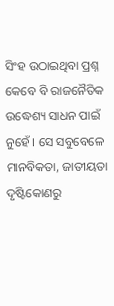ସିଂହ ଉଠାଇଥିବା ପ୍ରଶ୍ନ କେବେ ବି ରାଜନୈତିକ ଉଦ୍ଧେଶ୍ୟ ସାଧନ ପାଇଁ ନୁହେଁ । ସେ ସବୁବେଳେ ମାନବିକତା, ଜାତୀୟତା ଦୃଷ୍ଟିକୋଣରୁ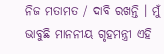ନିଜ ମତାମତ / ଦାବି ରଖନ୍ତି । ମୁଁ ଭାବୁଛି ମାନନୀୟ ଗୃହମନ୍ତ୍ରୀ ଏହି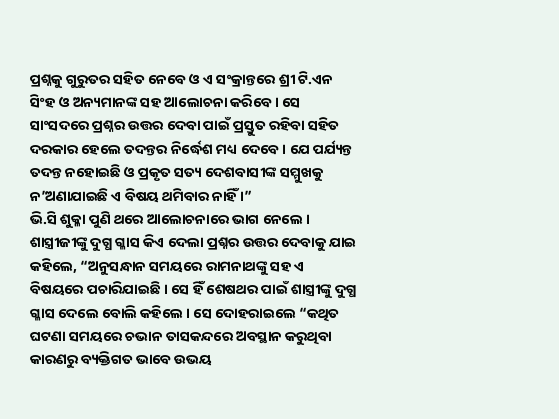ପ୍ରଶ୍ନକୁ ଗୁରୁତର ସହିତ ନେବେ ଓ ଏ ସଂକ୍ରାନ୍ତରେ ଶ୍ରୀ ଟି.ଏନ ସିଂହ ଓ ଅନ୍ୟମାନଙ୍କ ସହ ଆଲୋଚନା କରିବେ । ସେ ସାଂସଦରେ ପ୍ରଶ୍ନର ଉତ୍ତର ଦେବା ପାଇଁ ପ୍ରସ୍ତୁତ ରହିବା ସହିତ ଦରକାର ହେଲେ ତଦନ୍ତର ନିର୍ଦ୍ଧେଶ ମଧ୍ୟ ଦେବେ । ଯେ ପର୍ଯ୍ୟନ୍ତ ତଦନ୍ତ ନହୋଇଛି ଓ ପ୍ରକୃତ ସତ୍ୟ ଦେଶବାସୀଙ୍କ ସମ୍ମୁଖକୁ ନ’ଅଣାଯାଇଛି ଏ ବିଷୟ ଥମିବାର ନାହିଁ ।”
ଭି.ସି ଶୁକ୍ଳା ପୁଣି ଥରେ ଆଲୋଚନାରେ ଭାଗ ନେଲେ । ଶାସ୍ତ୍ରୀଜୀଙ୍କୁ ଦୁଗ୍ଧ ଗ୍ଳାସ କିଏ ଦେଲା ପ୍ରଶ୍ନର ଉତ୍ତର ଦେବାକୁ ଯାଇ କହିଲେ, “ଅନୁସନ୍ଧାନ ସମୟରେ ରାମନାଥଙ୍କୁ ସହ ଏ ବିଷୟରେ ପଚାରିଯାଇଛି । ସେ ହିଁ ଶେଷଥର ପାଇଁ ଶାସ୍ତ୍ରୀଙ୍କୁ ଦୁଗ୍ଧ ଗ୍ଳାସ ଦେଲେ ବୋଲି କହିଲେ । ସେ ଦୋହରାଇଲେ “କଥିତ ଘଟଣା ସମୟରେ ଚଭାନ ତାସକନ୍ଦରେ ଅବସ୍ଥାନ କରୁଥିବା କାରଣରୁ ବ୍ୟକ୍ତିଗତ ଭାବେ ଉଭୟ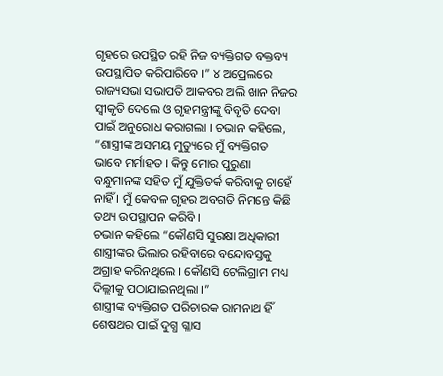ଗୃହରେ ଉପସ୍ଥିତ ରହି ନିଜ ବ୍ୟକ୍ତିଗତ ବକ୍ତବ୍ୟ ଉପସ୍ଥାପିତ କରିପାରିବେ ।” ୪ ଅପ୍ରେଲରେ ରାଜ୍ୟସଭା ସଭାପତି ଆକବର ଅଲି ଖାନ ନିଜର ସ୍ୱୀକୃତି ଦେଲେ ଓ ଗୃହମନ୍ତ୍ରୀଙ୍କୁ ବିବୃତି ଦେବା ପାଇଁ ଅନୁରୋଧ କରାଗଲା । ଚଭାନ କହିଲେ, “ଶାସ୍ତ୍ରୀଙ୍କ ଅସମୟ ମୁତ୍ୟୁରେ ମୁଁ ବ୍ୟକ୍ତିଗତ ଭାବେ ମର୍ମାହତ । କିନ୍ତୁ ମୋର ପୁରୁଣା ବନ୍ଧୁମାନଙ୍କ ସହିତ ମୁଁ ଯୁକ୍ତିତର୍କ କରିବାକୁ ଚାହେଁ ନାହିଁ । ମୁଁ କେବଳ ଗୃହର ଅବଗତି ନିମନ୍ତେ କିଛି ତଥ୍ୟ ଉପସ୍ଥାପନ କରିବି ।
ଚଭାନ କହିଲେ “କୌଣସି ସୁରକ୍ଷା ଅଧିକାରୀ ଶାସ୍ତ୍ରୀଙ୍କର ଭିଲାର ରହିବାରେ ବନ୍ଦୋବସ୍ତକୁ ଅଗ୍ରାହ କରିନଥିଲେ । କୌଣସି ଟେଲିଗ୍ରାମ ମଧ୍ୟ ଦିଲ୍ଲୀକୁ ପଠାଯାଇନଥିଲା ।”
ଶାସ୍ତ୍ରୀଙ୍କ ବ୍ୟକ୍ତିଗତ ପରିଚାରକ ରାମନାଥ ହିଁ ଶେଷଥର ପାଇଁ ଦୁଗ୍ଧ ଗ୍ଳାସ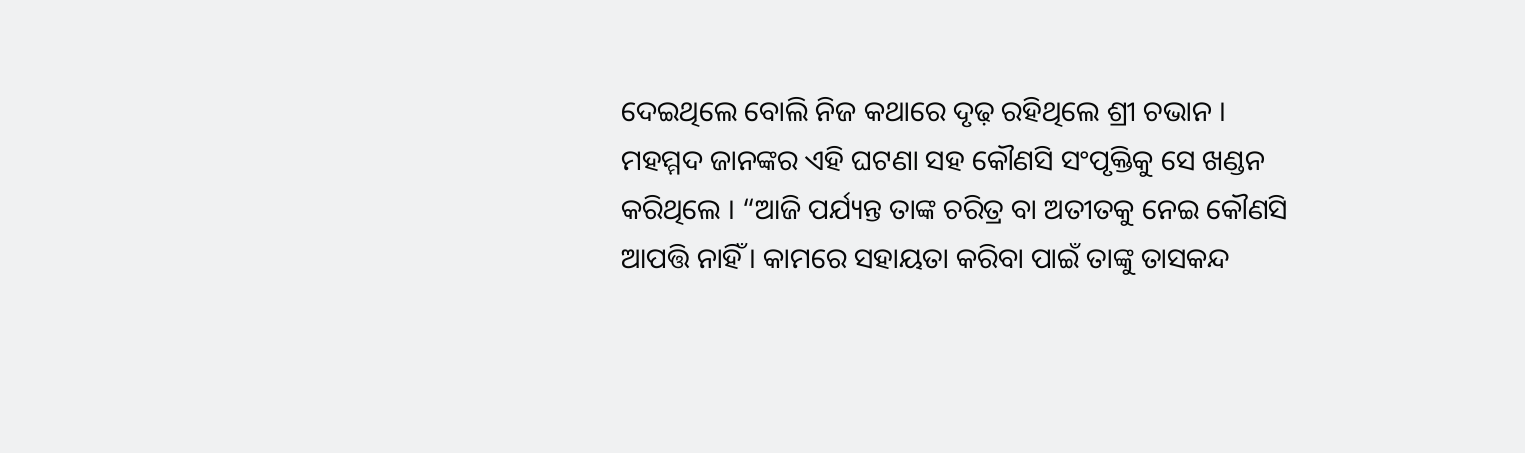ଦେଇଥିଲେ ବୋଲି ନିଜ କଥାରେ ଦୃଢ଼ ରହିଥିଲେ ଶ୍ରୀ ଚଭାନ । ମହମ୍ମଦ ଜାନଙ୍କର ଏହି ଘଟଣା ସହ କୌଣସି ସଂପୃକ୍ତିକୁ ସେ ଖଣ୍ଡନ କରିଥିଲେ । “ଆଜି ପର୍ଯ୍ୟନ୍ତ ତାଙ୍କ ଚରିତ୍ର ବା ଅତୀତକୁ ନେଇ କୌଣସି ଆପତ୍ତି ନାହିଁ । କାମରେ ସହାୟତା କରିବା ପାଇଁ ତାଙ୍କୁ ତାସକନ୍ଦ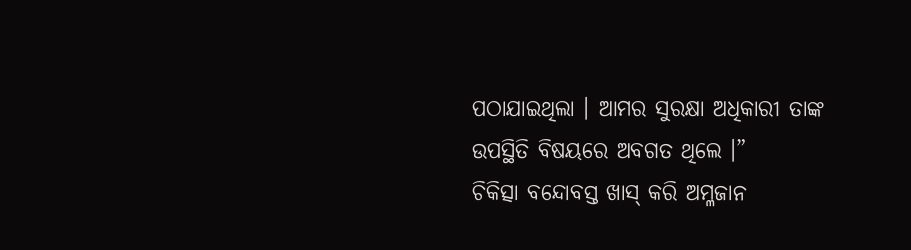ପଠାଯାଇଥିଲା । ଆମର ସୁରକ୍ଷା ଅଧିକାରୀ ତାଙ୍କ ଉପସ୍ଥିତି ବିଷୟରେ ଅବଗତ ଥିଲେ ।”
ଚିକିତ୍ସା ବନ୍ଦୋବସ୍ତ ଖାସ୍ କରି ଅମ୍ଳଜାନ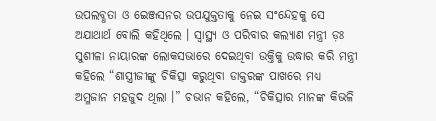ଉପଲବ୍ଧତା ଓ ଇେଞ୍ଜସନର ଉପଯୁକ୍ତତାକୁ ନେଇ ସଂନ୍ଦେହକୁ ସେ ଅଯାଥାର୍ଥ ବୋଲି କହିଥିଲେ । ସ୍ୱାସ୍ଥ୍ୟ ଓ ପରିବାର କଲ୍ୟାଣ ମନ୍ତ୍ରୀ ଡ଼ଃ ସୁଶୀଳା ନାୟାରଙ୍କ ଲୋକସଭାରେ ଦେଇଥିବା ଉକ୍ତିକୁ ଉଦ୍ଧାର କରି ମନ୍ତ୍ରୀ କହିଲେ “ଶାସ୍ତ୍ରୀଜୀଙ୍କୁ ଚିକିତ୍ସା କରୁଥିବା ଡାକ୍ତରଙ୍କ ପାଖରେ ମଧ୍ୟ ଅମ୍ଳଜାନ ମହଜୁଦ ଥିଲା ।” ଚଭାନ କହିଲେ, “ଚିକିତ୍ସାର ମାନଙ୍କ କିଭଳି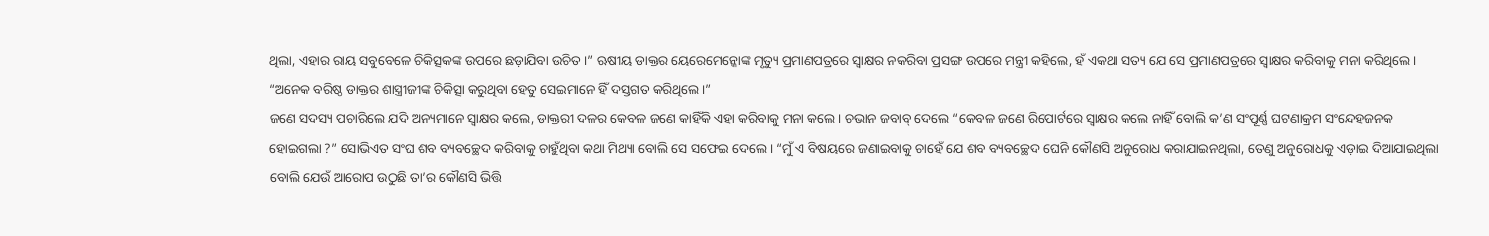ଥିଲା, ଏହାର ରାୟ ସବୁବେଳେ ଚିକିତ୍ସକଙ୍କ ଉପରେ ଛଡ଼ାଯିବା ଉଚିତ ।” ଋଷୀୟ ଡାକ୍ତର ୟେରେମେନ୍କୋଙ୍କ ମୃତ୍ୟୁ ପ୍ରମାଣପତ୍ରରେ ସ୍ୱାକ୍ଷର ନକରିବା ପ୍ରସଙ୍ଗ ଉପରେ ମନ୍ତ୍ରୀ କହିଲେ, ହଁ ଏକଥା ସତ୍ୟ ଯେ ସେ ପ୍ରମାଣପତ୍ରରେ ସ୍ୱାକ୍ଷର କରିବାକୁ ମନା କରିଥିଲେ । “ଅନେକ ବରିଷ୍ଠ ଡାକ୍ତର ଶାସ୍ତ୍ରୀଜୀଙ୍କ ଚିକିତ୍ସା କରୁଥିବା ହେତୁ ସେଇମାନେ ହିଁ ଦସ୍ତଗତ କରିଥିଲେ ।”
ଜଣେ ସଦସ୍ୟ ପଚାରିଲେ ଯଦି ଅନ୍ୟମାନେ ସ୍ୱାକ୍ଷର କଲେ, ଡାକ୍ତରୀ ଦଳର କେବଳ ଜଣେ କାହିଁକି ଏହା କରିବାକୁ ମନା କଲେ । ଚଭାନ ଜବାବ୍ ଦେଲେ “କେବଳ ଜଣେ ରିପୋର୍ଟରେ ସ୍ୱାକ୍ଷର କଲେ ନାହିଁ ବୋଲି କ’ଣ ସଂପୂର୍ଣ୍ଣ ଘଟଣାକ୍ରମ ସଂନ୍ଦେହଜନକ ହୋଇଗଲା ?” ସୋଭିଏତ ସଂଘ ଶବ ବ୍ୟବଚ୍ଛେଦ କରିବାକୁ ଚାହୁଁଥିବା କଥା ମିଥ୍ୟା ବୋଲି ସେ ସଫେଇ ଦେଲେ । “ମୁଁ ଏ ବିଷୟରେ ଜଣାଇବାକୁ ଚାହେଁ ଯେ ଶବ ବ୍ୟବଚ୍ଛେଦ ଘେନି କୌଣସି ଅନୁରୋଧ କରାଯାଇନଥିଲା, ତେଣୁ ଅନୁରୋଧକୁ ଏଡ଼ାଇ ଦିଆଯାଇଥିଲା ବୋଲି ଯେଉଁ ଆରୋପ ଉଠୁଛି ତା’ର କୌଣସି ଭିତ୍ତି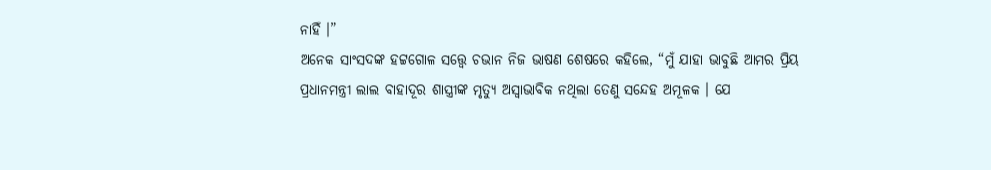ନାହିଁ ।”
ଅନେକ ସାଂସଦଙ୍କ ହଟ୍ଟଗୋଳ ସତ୍ତ୍ୱେ ଚଭାନ ନିଜ ଭାଷଣ ଶେଷରେ କହିଲେ, “ମୁଁ ଯାହା ଭାବୁଛି ଆମର ପ୍ରିୟ ପ୍ରଧାନମନ୍ତ୍ରୀ ଲାଲ ବାହାଦୂର ଶାସ୍ତ୍ରୀଙ୍କ ମୃତ୍ୟୁ ଅସ୍ୱାଭାବିକ ନଥିଲା ତେଣୁ ସନ୍ଦେହ ଅମୂଳକ । ଯେ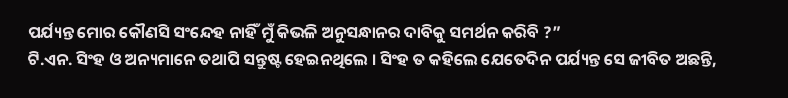ପର୍ଯ୍ୟନ୍ତ ମୋର କୌଣସି ସଂନ୍ଦେହ ନାହିଁ ମୁଁ କିଭଳି ଅନୁସନ୍ଧାନର ଦାବିକୁ ସମର୍ଥନ କରିବି ?”
ଟି.ଏନ. ସିଂହ ଓ ଅନ୍ୟମାନେ ତଥାପି ସନ୍ତୁଷ୍ଟ ହେଇନଥିଲେ । ସିଂହ ତ କହିଲେ ଯେତେଦିନ ପର୍ଯ୍ୟନ୍ତ ସେ ଜୀବିତ ଅଛନ୍ତି,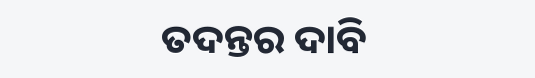ତଦନ୍ତର ଦାବି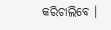କରିଚାଲିବେ ।